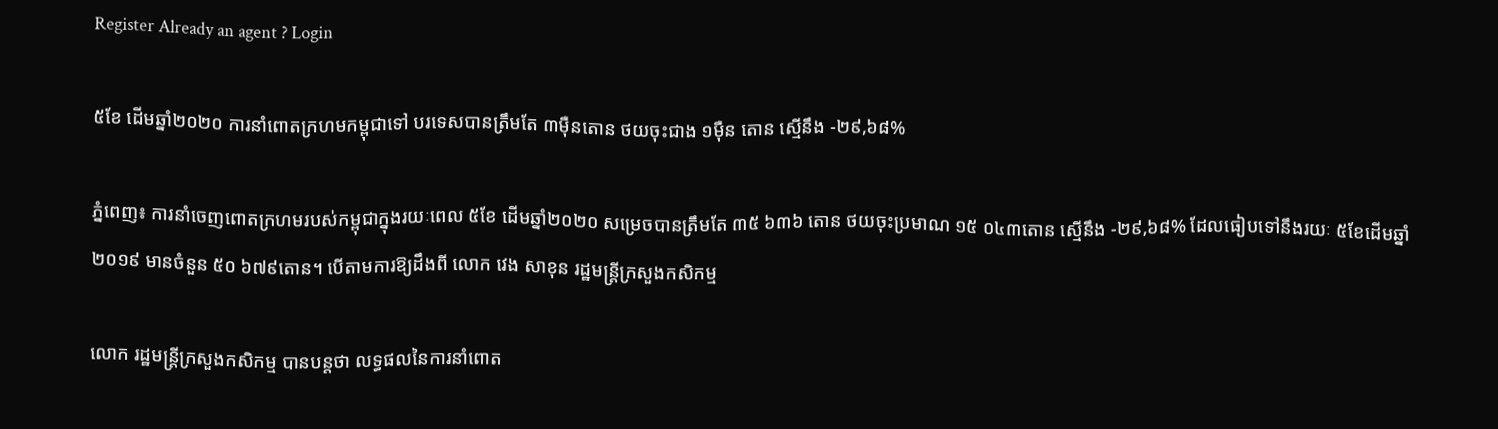Register Already an agent ? Login

៥ខែ ដើមឆ្នាំ២០២០ ការនាំពោតក្រហមកម្ពុជាទៅ បរទេសបានត្រឹមតែ ៣ម៉ឺនតោន ថយចុះជាង ១ម៉ឺន តោន ស្មើនឹង -២៩,៦៨%

ភ្នំពេញ៖ ការនាំចេញពោតក្រហមរបស់កម្ពុជាក្នុងរយៈពេល ៥ខែ ដើមឆ្នាំ២០២០ សម្រេចបានត្រឹមតែ ៣៥ ៦៣៦ តោន ថយចុះប្រមាណ ១៥ ០៤៣តោន ស្មើនឹង -២៩,៦៨% ដែលធៀបទៅនឹងរយៈ ៥ខែដើមឆ្នាំ២០១៩ មានចំនួន ៥០ ៦៧៩តោន។ បើតាមការឱ្យដឹងពី លោក វេង សាខុន រដ្ឋមន្រ្តីក្រសួងកសិកម្ម

លោក រដ្ឋមន្រ្តីក្រសួងកសិកម្ម បានបន្តថា លទ្ធផលនៃការនាំពោត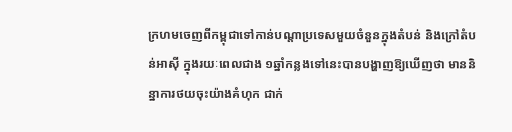ក្រហមចេញពីកម្ពុជាទៅកាន់បណ្តាប្រទេសមួយចំនួនក្នុងតំបន់ និងក្រៅតំបន់អាស៊ី ក្នុងរយៈពេលជាង ១ឆ្នាំកន្លងទៅនេះបានបង្ហាញឱ្យឃើញថា មាននិន្នាការថយចុះយ៉ាងគំហុក ជាក់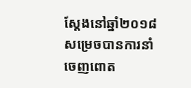ស្តែងនៅឆ្នាំ២០១៨ សម្រេចបានការនាំចេញពោត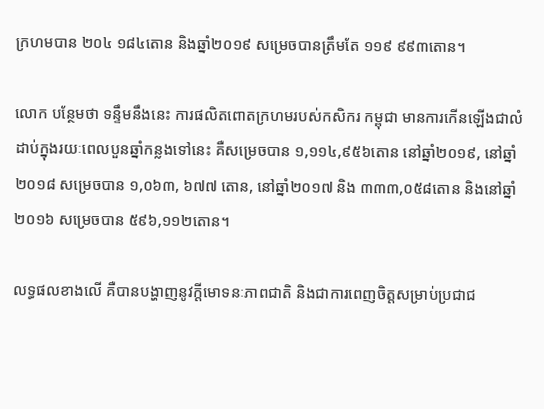ក្រហមបាន ២០៤ ១៨៤តោន និងឆ្នាំ២០១៩ សម្រេចបានត្រឹមតែ ១១៩ ៩៩៣តោន។

លោក បន្ថែមថា ទន្ទឹមនឹងនេះ ការផលិតពោតក្រហមរបស់កសិករ កម្ពុជា មានការកើនឡើងជាលំដាប់ក្នុងរយៈពេលបួនឆ្នាំកន្លងទៅនេះ គឺសម្រេចបាន ១,១១៤,៩៥៦តោន នៅឆ្នាំ២០១៩, នៅឆ្នាំ២០១៨ សម្រេចបាន ១,០៦៣, ៦៧៧ តោន, នៅឆ្នាំ២០១៧ និង ៣៣៣,០៥៨តោន និងនៅឆ្នាំ២០១៦ សម្រេចបាន ៥៩៦,១១២តោន។

លទ្ធផលខាងលើ គឺបានបង្ហាញនូវក្តីមោទនៈភាពជាតិ និងជាការពេញចិត្តសម្រាប់ប្រជាជ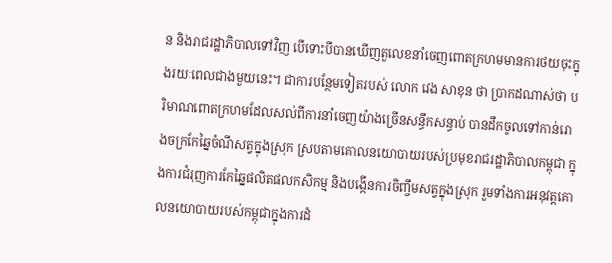ន និងរាជរដ្ឋាភិបាលទៅវិញ បើទោះបីបានឃើញតួលេខនាំចេញពោតក្រហមមានការថយចុះក្នុងរយៈពេលជាងមួយនេះ។ ជាការបន្ថែមទៀតរបស់ លោក វេង សាខុន ថា ប្រាកដណាស់ថា បរិមាណពោតក្រហមដែលសល់ពីការនាំចេញយ៉ាងច្រើនសន្ធឹកសន្ធាប់ បានដឹកចូលទៅកាន់រោងចក្រកែឆ្នៃចំណីសត្វក្នុងស្រុក ស្របតាមគោលនយោបាយរបស់ប្រមុខរាជរដ្ឋាភិបាលកម្ពុជា ក្នុងការជំរុញការកែឆ្នៃផលិតផលកសិកម្ម និងបង្កើនការចិញ្ចឹមសត្វក្នុងស្រុក រួមទាំងការអនុវត្តគោលនយោបាយរបស់កម្ពុជាក្នុងការដំ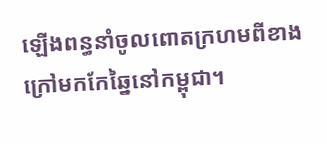ឡើងពន្ធនាំចូលពោតក្រហមពីខាងក្រៅមកកែឆ្នៃនៅកម្ពុជា។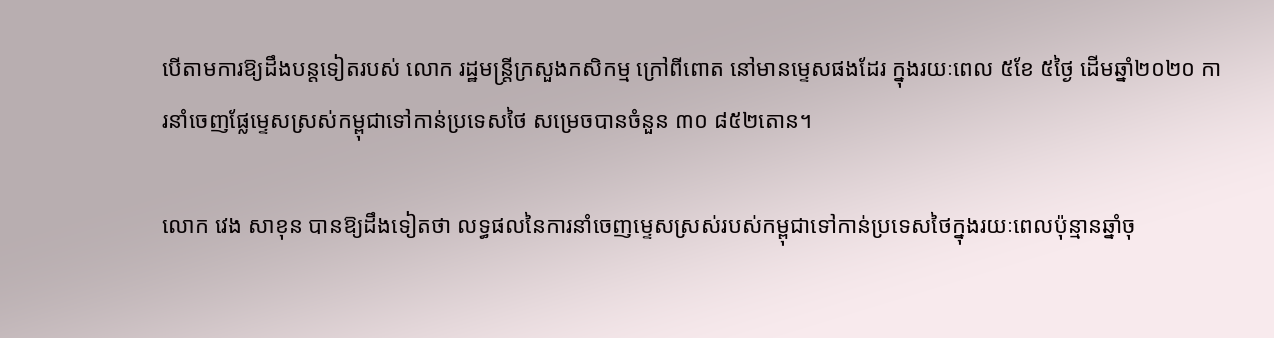បើតាមការឱ្យដឹងបន្តទៀតរបស់ លោក រដ្ឋមន្រ្តីក្រសួងកសិកម្ម ក្រៅពីពោត នៅមានម្ទេសផងដែរ ក្នុងរយៈពេល ៥ខែ ៥ថ្ងៃ ដើមឆ្នាំ២០២០ ការនាំចេញផ្លែម្ទេសស្រស់កម្ពុជាទៅកាន់ប្រទេសថៃ សម្រេចបានចំនួន ៣០ ៨៥២តោន។

លោក វេង សាខុន បានឱ្យដឹងទៀតថា លទ្ធផលនៃការនាំចេញម្ទេសស្រស់របស់កម្ពុជាទៅកាន់ប្រទេសថៃក្នុងរយៈពេលប៉ុន្មានឆ្នាំចុ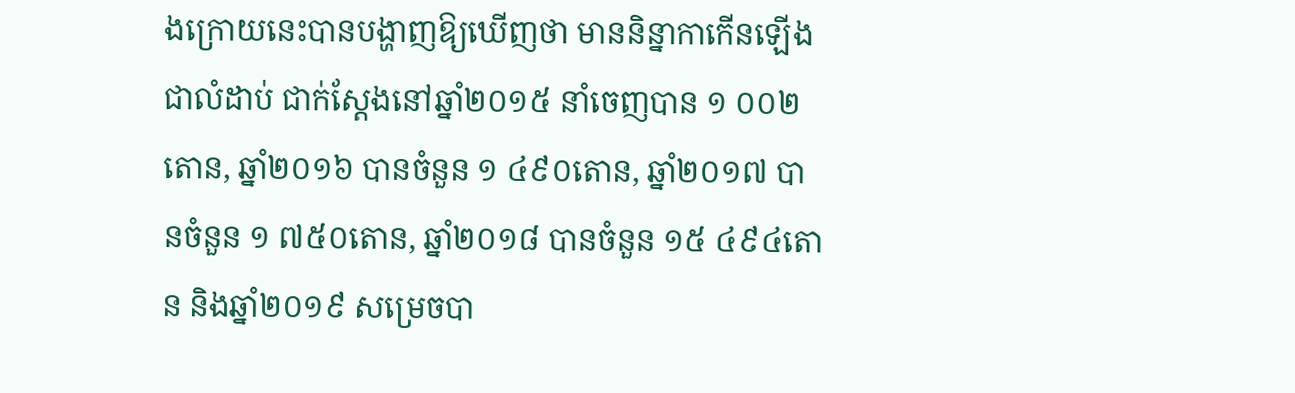ងក្រោយនេះបានបង្ហាញឱ្យឃើញថា មាននិន្នាកាកើនឡើងជាលំដាប់ ជាក់ស្តែងនៅឆ្នាំ២០១៥ នាំចេញបាន ១ ០០២តោន, ឆ្នាំ២០១៦ បានចំនួន ១ ៤៩០តោន, ឆ្នាំ២០១៧ បានចំនួន ១ ៧៥០តោន, ឆ្នាំ២០១៨ បានចំនួន ១៥ ៤៩៤តោន និងឆ្នាំ២០១៩ សម្រេចបា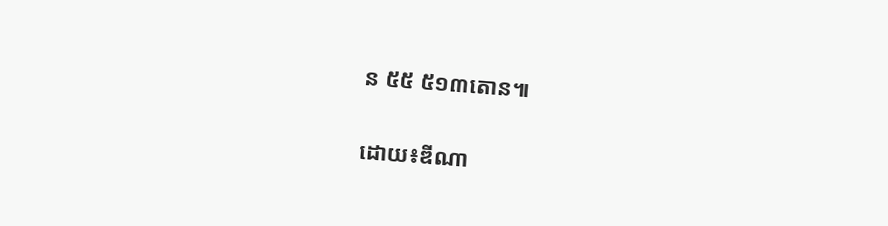ន ៥៥ ៥១៣តោន៕

ដោយ៖ឌីណា